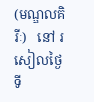(មណ្ឌលគិរីៈ)   នៅ រសៀលថ្ងៃ ទី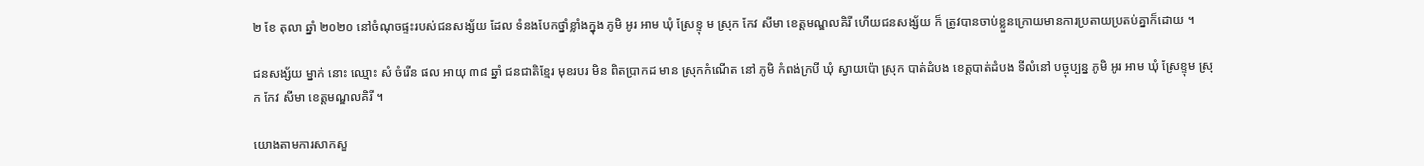២ ខែ តុលា ឆ្នាំ ២០២០ នៅចំណុចផ្ទះរបស់ជនសង្ស័យ ដែល ទំនងបែកថ្នាំខ្លាំងក្នុង ភូមិ អូរ អាម ឃុំ ស្រែខ្ទុ ម ស្រុក កែវ សីមា ខេត្តមណ្ឌលគិរី ហើយជនសង្ស័យ ក៏ ត្រូវបានចាប់ខ្លួនក្រោយមានការប្រតាយប្រតប់គ្នាក៏ដោយ ។

ជនសង្ស័យ ម្នាក់ នោះ ឈ្មោះ សំ ចំរើន ផល អាយុ ៣៨ ឆ្នាំ ជនជាតិខ្មែរ មុខរបរ មិន ពិតប្រាកដ មាន ស្រុកកំណើត នៅ ភូមិ កំពង់ក្របី ឃុំ ស្វាយប៉ោ ស្រុក បាត់ដំបង ខេត្តបាត់ដំបង ទីលំនៅ បច្ចុប្បន្ន ភូមិ អូរ អាម ឃុំ ស្រែខ្ទុម ស្រុក កែវ សីមា ខេត្តមណ្ឌលគិរី ។

យោងតាមការសាកសួ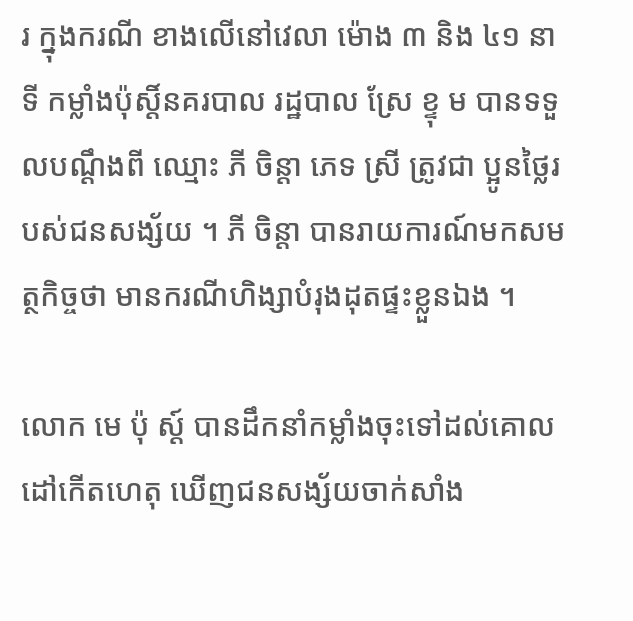រ ក្នុងករណី ខាងលើនៅវេលា ម៉ោង ៣ និង ៤១ នាទី កម្លាំងប៉ុស្តិ៍នគរបាល រដ្ឋបាល ស្រែ ខ្ទុ ម បានទទួលបណ្តឹងពី ឈ្មោះ ភី ចិន្តា ភេទ ស្រី ត្រូវជា ប្អូនថ្លៃរបស់ជនសង្ស័យ ។ ភី ចិន្តា បានរាយការណ៍មកសមត្ថកិច្ចថា មានករណីហិង្សាបំរុងដុតផ្ទះខ្លួនឯង ។

លោក មេ ប៉ុ ស្ត៍ បានដឹកនាំកម្លាំងចុះទៅដល់គោលដៅកើតហេតុ ឃើញជនសង្ស័យចាក់សាំង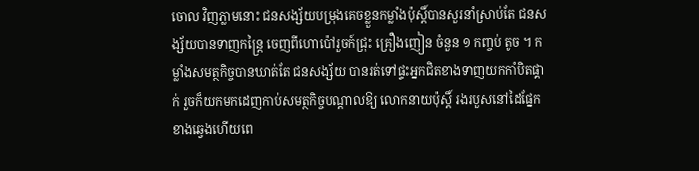ចោល វិញភ្លាមនោះ ជនសង្ស័យបម្រុងគេចខ្លួនកម្លាំងប៉ុស្តិ៍បានសួរនាំស្រាប់តែ ជនសង្ស័យបានទាញកន្ត្រៃ ចេញពីហោប៉ៅរួចក៍ជ្រុះ គ្រឿងញៀន ចំនួន ១ កញ្ចប់ តូច ។ កម្លាំងសមត្ថកិច្ចបានឃាត់តែ ជនសង្ស័យ បានរត់ទៅផ្ទះអ្នកជិតខាងទាញយកកាំបិតផ្គាក់ រួចក៏យកមកដេញកាប់សមត្ថកិច្ចបណ្ដាលឱ្យ លោកនាយប៉ុស្តិ៍ រងរបួសនៅដៃផ្នែកខាងឆ្វេងហើយពេ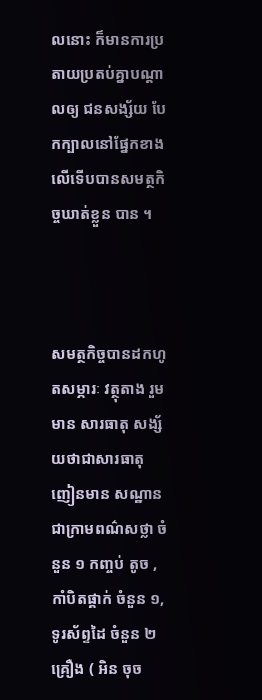លនោះ ក៏មានការប្រតាយប្រតប់គ្នាបណ្តាលឲ្យ ជនសង្ស័យ បែកក្បាលនៅផ្នែកខាងលើទើបបានសមត្ថកិច្ចឃាត់ខ្លួន បាន ។



សមត្ថកិច្ចបានដកហូតសម្ភារៈ វត្ថុតាង រួមមាន សារធាតុ សង្ស័យថាជាសារធាតុញៀនមាន សណ្ឋាន ជាក្រាមពណ៌សថ្លា ចំនួន ១ កញ្ចប់ តូច , កាំបិតផ្គាក់ ចំនួន ១, ទូរស័ព្ទដៃ ចំនួន ២ គ្រឿង ( អិន ចុច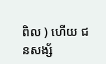ពិល ) ហើយ ជនសង្ស័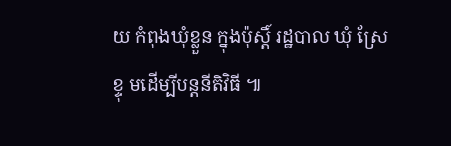យ កំពុងឃុំខ្លួន ក្នុងប៉ុស្តិ៍ រដ្ឋបាល ឃុំ ស្រែ ខ្ទុ មដើម្បីបន្តនីតិវិធី ៕